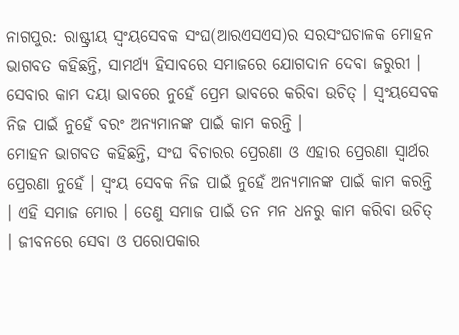ନାଗପୁର: ରାଷ୍ଟ୍ରୀୟ ସ୍ୱଂୟସେବକ ସଂଘ(ଆରଏସଏସ)ର ସରସଂଘଚାଳକ ମୋହନ ଭାଗବତ କହିଛନ୍ତି, ସାମର୍ଥ୍ୟ ହିସାବରେ ସମାଜରେ ଯୋଗଦାନ ଦେବା ଜରୁରୀ । ସେବାର କାମ ଦୟା ଭାବରେ ନୁହେଁ ପ୍ରେମ ଭାବରେ କରିବା ଉଚିତ୍ । ସ୍ୱଂୟସେବକ ନିଜ ପାଇଁ ନୁହେଁ ବରଂ ଅନ୍ୟମାନଙ୍କ ପାଇଁ କାମ କରନ୍ତି ।
ମୋହନ ଭାଗବତ କହିଛନ୍ତି, ସଂଘ ବିଚାରର ପ୍ରେରଣା ଓ ଏହାର ପ୍ରେରଣା ସ୍ୱାର୍ଥର ପ୍ରେରଣା ନୁହେଁ । ସ୍ୱଂୟ ସେବକ ନିଜ ପାଇଁ ନୁହେଁ ଅନ୍ୟମାନଙ୍କ ପାଇଁ କାମ କରନ୍ତି । ଏହି ସମାଜ ମୋର । ତେଣୁ ସମାଜ ପାଇଁ ତନ ମନ ଧନରୁ କାମ କରିବା ଉଚିତ୍ । ଜୀବନରେ ସେବା ଓ ପରୋପକାର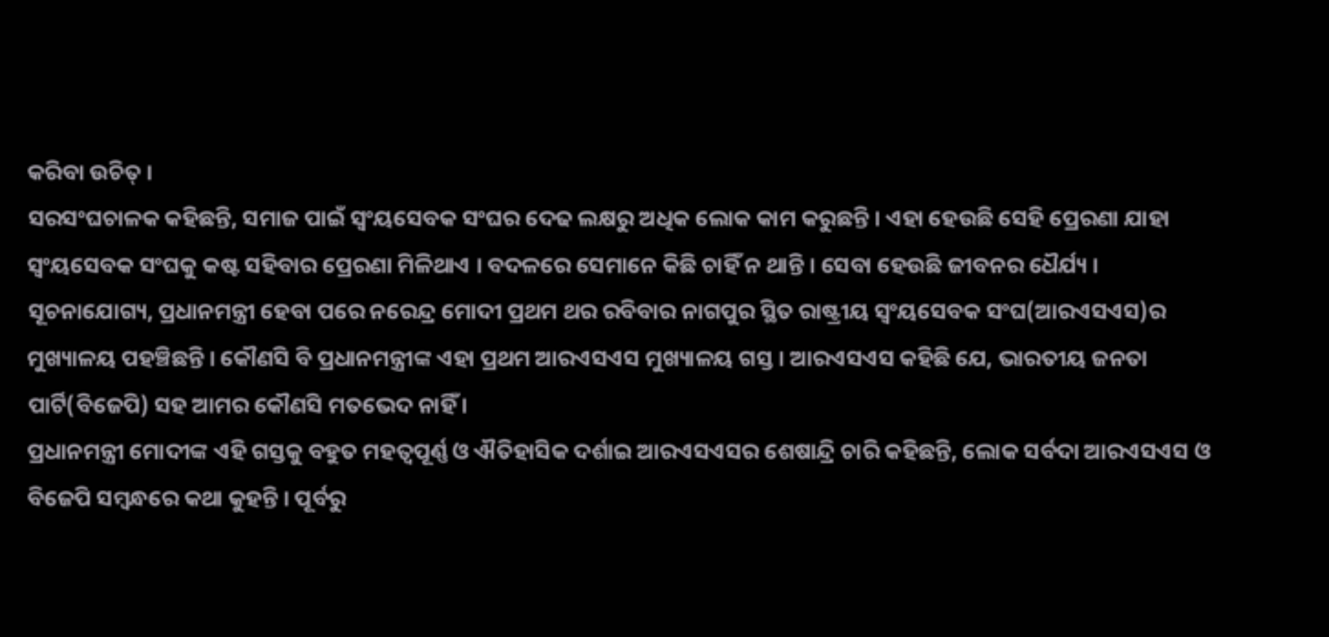କରିବା ଉଚିତ୍ ।
ସରସଂଘଚାଳକ କହିଛନ୍ତି, ସମାଜ ପାଇଁ ସ୍ୱଂୟସେବକ ସଂଘର ଦେଢ ଲକ୍ଷରୁ ଅଧିକ ଲୋକ କାମ କରୁଛନ୍ତି । ଏହା ହେଉଛି ସେହି ପ୍ରେରଣା ଯାହା ସ୍ୱଂୟସେବକ ସଂଘକୁ କଷ୍ଟ ସହିବାର ପ୍ରେରଣା ମିଳିଥାଏ । ବଦଳରେ ସେମାନେ କିଛି ଚାହିଁ ନ ଥାନ୍ତି । ସେବା ହେଉଛି ଜୀବନର ଧୈର୍ଯ୍ୟ ।
ସୂଚନାଯୋଗ୍ୟ, ପ୍ରଧାନମନ୍ତ୍ରୀ ହେବା ପରେ ନରେନ୍ଦ୍ର ମୋଦୀ ପ୍ରଥମ ଥର ରବିବାର ନାଗପୁର ସ୍ଥିତ ରାଷ୍ଟ୍ରୀୟ ସ୍ୱଂୟସେବକ ସଂଘ(ଆରଏସଏସ)ର ମୁଖ୍ୟାଳୟ ପହଞ୍ଚିଛନ୍ତି । କୌଣସି ବି ପ୍ରଧାନମନ୍ତ୍ରୀଙ୍କ ଏହା ପ୍ରଥମ ଆରଏସଏସ ମୁଖ୍ୟାଳୟ ଗସ୍ତ । ଆରଏସଏସ କହିଛି ଯେ, ଭାରତୀୟ ଜନତା ପାର୍ଟି(ବିଜେପି) ସହ ଆମର କୌଣସି ମତଭେଦ ନାହିଁ ।
ପ୍ରଧାନମନ୍ତ୍ରୀ ମୋଦୀଙ୍କ ଏହି ଗସ୍ତକୁ ବହୁତ ମହତ୍ୱପୂର୍ଣ୍ଣ ଓ ଐତିହାସିକ ଦର୍ଶାଇ ଆରଏସଏସର ଶେଷାନ୍ଦ୍ରି ଚାରି କହିଛନ୍ତି, ଲୋକ ସର୍ବଦା ଆରଏସଏସ ଓ ବିଜେପି ସମ୍ବନ୍ଧରେ କଥା କୁହନ୍ତି । ପୂର୍ବରୁ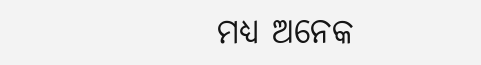ମଧ୍ୟ ଅନେକ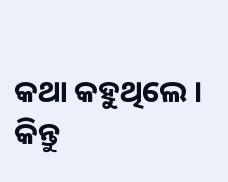କଥା କହୁଥିଲେ । କିନ୍ତୁ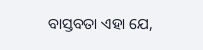ବାସ୍ତବତା ଏହା ଯେ,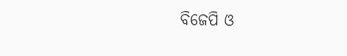ବିଜେପି ଓ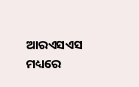ଆରଏସଏସ ମଧ୍ୟରେ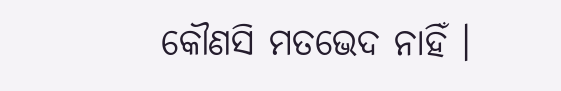କୌଣସି ମତଭେଦ ନାହିଁ ।